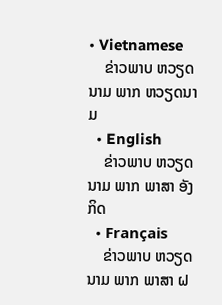• Vietnamese
    ຂ່າວພາບ ຫວຽດນາມ ພາກ ຫວຽດນາມ
  • English
    ຂ່າວພາບ ຫວຽດນາມ ພາກ ພາສາ ອັງກິດ
  • Français
    ຂ່າວພາບ ຫວຽດນາມ ພາກ ພາສາ ຝ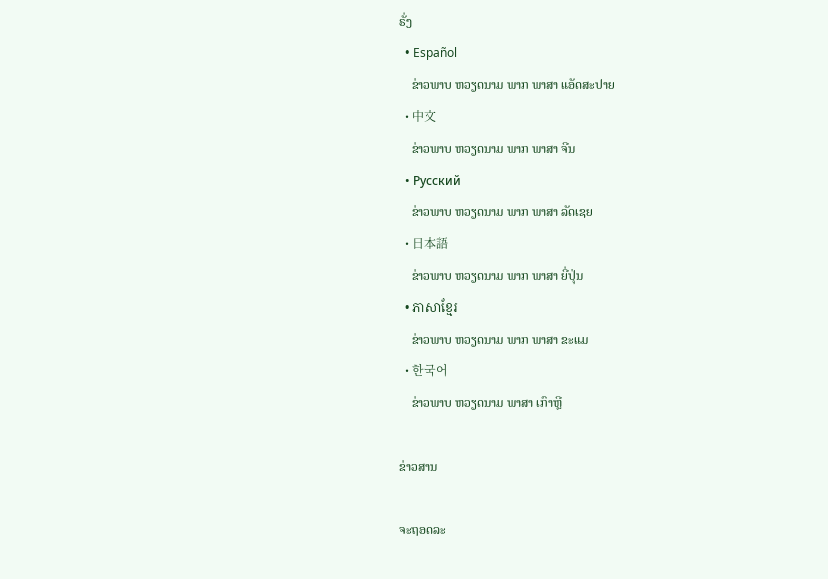ຣັ່ງ
  • Español
    ຂ່າວພາບ ຫວຽດນາມ ພາກ ພາສາ ແອັດສະປາຍ
  • 中文
    ຂ່າວພາບ ຫວຽດນາມ ພາກ ພາສາ ຈີນ
  • Русский
    ຂ່າວພາບ ຫວຽດນາມ ພາກ ພາສາ ລັດເຊຍ
  • 日本語
    ຂ່າວພາບ ຫວຽດນາມ ພາກ ພາສາ ຍີ່ປຸ່ນ
  • ភាសាខ្មែរ
    ຂ່າວພາບ ຫວຽດນາມ ພາກ ພາສາ ຂະແມ
  • 한국어
    ຂ່າວພາບ ຫວຽດນາມ ພາສາ ເກົາຫຼີ

ຂ່າວສານ

ຈະຖອດລະ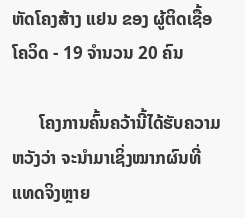ຫັດໂຄງສ້າງ ແຢນ ຂອງ ຜູ້ຕິດເຊື້ອໂຄວິດ - 19 ຈຳນວນ 20 ຄົນ

      ໂຄງການຄົ້ນຄວ້ານີ້ໄດ້ຮັບຄວາມຫວັງວ່າ ຈະນຳມາເຊິ່ງໝາກຜົນທີ່ແທດຈິງຫຼາຍ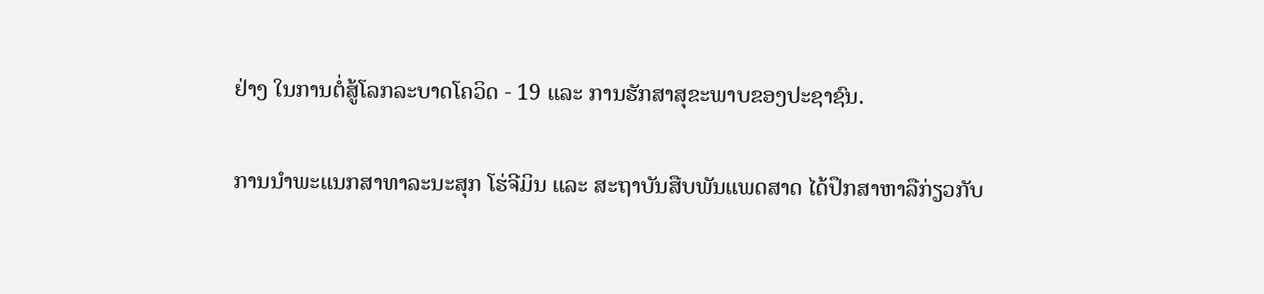ຢ່າງ ໃນການຕໍ່ສູ້ໂລກລະບາດໂຄວິດ - 19 ແລະ ການຮັກສາສຸຂະພາບຂອງປະຊາຊົນ.

ການນຳພະແນກສາທາລະນະສຸກ ໂຮ່ຈີມິນ ແລະ ສະຖາບັນສືບພັນແພດສາດ ໄດ້ປຶກສາຫາລືກ່ຽວກັບ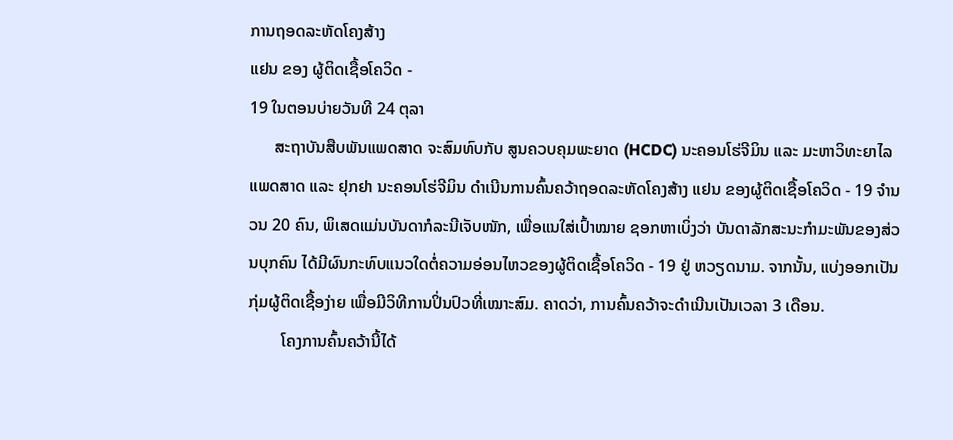ການຖອດລະຫັດໂຄງສ້າງ
ແຢນ ຂອງ ຜູ້ຕິດເຊື້ອໂຄວິດ -
19 ໃນຕອນບ່າຍວັນທີ 24 ຕຸລາ
      ສະຖາບັນສືບພັນແພດສາດ ຈະສົມທົບກັບ ສູນຄວບຄຸມພະຍາດ (HCDC) ນະຄອນໂຮ່ຈີມິນ ແລະ ມະຫາວິທະຍາໄລແພດສາດ ແລະ ຢຸກຢາ ນະຄອນໂຮ່ຈີມິນ ດຳເນີນການຄົ້ນຄວ້າຖອດລະຫັດໂຄງສ້າງ ແຢນ ຂອງຜູ້ຕິດເຊື້ອໂຄວິດ - 19 ຈຳນວນ 20 ຄົນ, ພິເສດແມ່ນບັນດາກໍລະນີເຈັບໜັກ, ເພື່ອແນໃສ່ເປົ້າໝາຍ ຊອກຫາເບິ່ງວ່າ ບັນດາລັກສະນະກຳມະພັນຂອງສ່ວນບຸກຄົນ ໄດ້ມີຜົນກະທົບແນວໃດຕໍ່ຄວາມອ່ອນໄຫວຂອງຜູ້ຕິດເຊື້ອໂຄວິດ - 19 ຢູ່ ຫວຽດນາມ. ຈາກນັ້ນ, ແບ່ງອອກເປັນກຸ່ມຜູ້ຕິດເຊື້ອງ່າຍ ເພື່ອມີວິທີການປິ່ນປົວທີ່ເໝາະສົມ. ຄາດວ່າ, ການຄົ້ນຄວ້າຈະດຳເນີນເປັນເວລາ 3 ເດືອນ.
        ໂຄງການຄົ້ນຄວ້ານີ້ໄດ້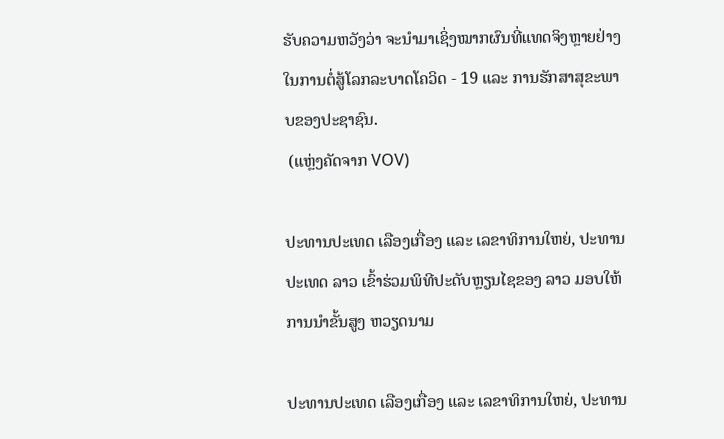ຮັບຄວາມຫວັງວ່າ ຈະນຳມາເຊິ່ງໝາກຜົນທີ່ແທດຈິງຫຼາຍຢ່າງ ໃນການຕໍ່ສູ້ໂລກລະບາດໂຄວິດ - 19 ແລະ ການຮັກສາສຸຂະພາບຂອງປະຊາຊົນ.
 (ແຫຼ່ງຄັດຈາກ VOV)

ປະທານປະເທດ ເລືອງເກື່ອງ ແລະ ເລຂາທິການໃຫຍ່, ປະທານປະເທດ ລາວ ເຂົ້າຮ່ວມພິທີປະດັບຫຼຽນໄຊຂອງ ລາວ ມອບໃຫ້ການນຳຂັ້ນສູງ ຫວຽດນາມ

ປະທານປະເທດ ເລືອງເກື່ອງ ແລະ ເລຂາທິການໃຫຍ່, ປະທານ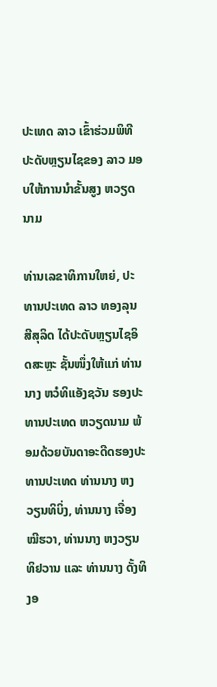ປະເທດ ລາວ ເຂົ້າຮ່ວມພິທີປະດັບຫຼຽນໄຊຂອງ ລາວ ມອບໃຫ້ການນຳຂັ້ນສູງ ຫວຽດນາມ

ທ່ານເລຂາທິການໃຫຍ່, ປະທານປະເທດ ລາວ ທອງລຸນ ສີສຸລິດ ໄດ້ປະດັບຫຼຽນໄຊອິດສະຫຼະ ຊັ້ນໜຶ່ງໃຫ້ແກ່ ທ່ານນາງ ຫວໍທິແອັງຊວັນ ຮອງປະທານປະເທດ ຫວຽດນາມ ພ້ອມດ້ວຍບັນດາອະດີດຮອງປະທານປະເທດ ທ່ານນາງ ຫງວຽນທິບິ່ງ, ທ່ານນາງ ເຈື່ອງໝີຮວາ, ທ່ານນາງ ຫງວຽນທິຢວານ ແລະ ທ່ານນາງ ດັ້ງທິງອ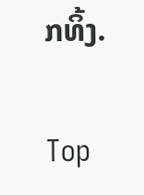ກທິ້ງ.

Top